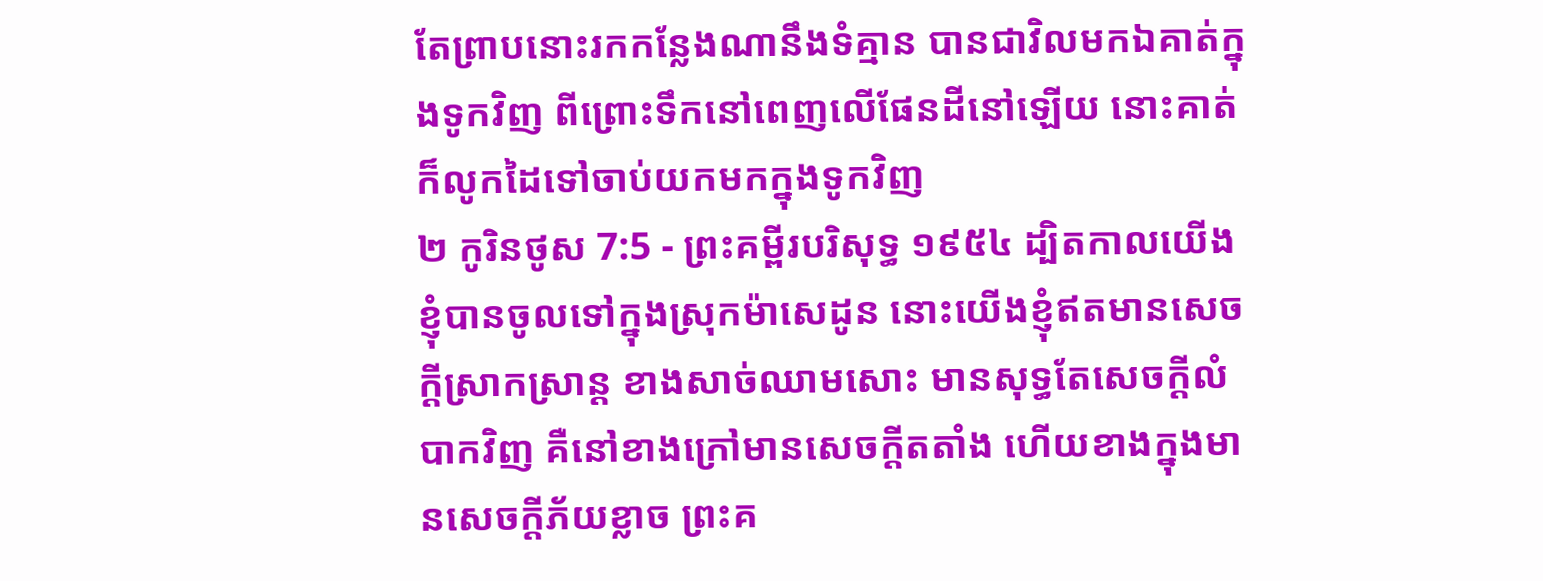តែព្រាបនោះរកកន្លែងណានឹងទំគ្មាន បានជាវិលមកឯគាត់ក្នុងទូកវិញ ពីព្រោះទឹកនៅពេញលើផែនដីនៅឡើយ នោះគាត់ក៏លូកដៃទៅចាប់យកមកក្នុងទូកវិញ
២ កូរិនថូស 7:5 - ព្រះគម្ពីរបរិសុទ្ធ ១៩៥៤ ដ្បិតកាលយើងខ្ញុំបានចូលទៅក្នុងស្រុកម៉ាសេដូន នោះយើងខ្ញុំឥតមានសេចក្ដីស្រាកស្រាន្ត ខាងសាច់ឈាមសោះ មានសុទ្ធតែសេចក្ដីលំបាកវិញ គឺនៅខាងក្រៅមានសេចក្ដីតតាំង ហើយខាងក្នុងមានសេចក្ដីភ័យខ្លាច ព្រះគ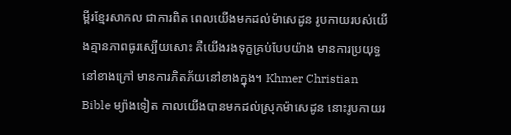ម្ពីរខ្មែរសាកល ជាការពិត ពេលយើងមកដល់ម៉ាសេដូន រូបកាយរបស់យើងគ្មានភាពធូរស្បើយសោះ គឺយើងរងទុក្ខគ្រប់បែបយ៉ាង មានការប្រយុទ្ធនៅខាងក្រៅ មានការភិតភ័យនៅខាងក្នុង។ Khmer Christian Bible ម្យ៉ាងទៀត កាលយើងបានមកដល់ស្រុកម៉ាសេដូន នោះរូបកាយរ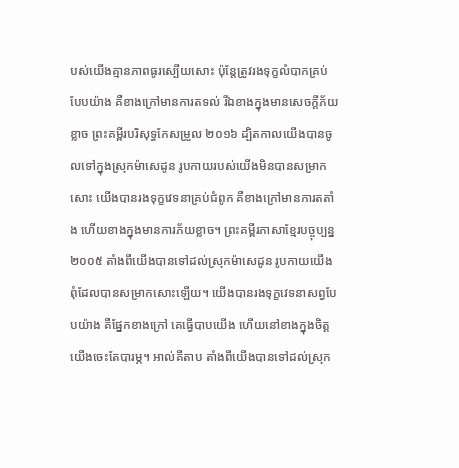បស់យើងគ្មានភាពធូរស្បើយសោះ ប៉ុន្ដែត្រូវរងទុក្ខលំបាកគ្រប់បែបយ៉ាង គឺខាងក្រៅមានការតទល់ រីឯខាងក្នុងមានសេចក្ដីភ័យខ្លាច ព្រះគម្ពីរបរិសុទ្ធកែសម្រួល ២០១៦ ដ្បិតកាលយើងបានចូលទៅក្នុងស្រុកម៉ាសេដូន រូបកាយរបស់យើងមិនបានសម្រាកសោះ យើងបានរងទុក្ខវេទនាគ្រប់ជំពូក គឺខាងក្រៅមានការតតាំង ហើយខាងក្នុងមានការភ័យខ្លាច។ ព្រះគម្ពីរភាសាខ្មែរបច្ចុប្បន្ន ២០០៥ តាំងពីយើងបានទៅដល់ស្រុកម៉ាសេដូន រូបកាយយើងពុំដែលបានសម្រាកសោះឡើយ។ យើងបានរងទុក្ខវេទនាសព្វបែបយ៉ាង គឺផ្នែកខាងក្រៅ គេធ្វើបាបយើង ហើយនៅខាងក្នុងចិត្ត យើងចេះតែបារម្ភ។ អាល់គីតាប តាំងពីយើងបានទៅដល់ស្រុក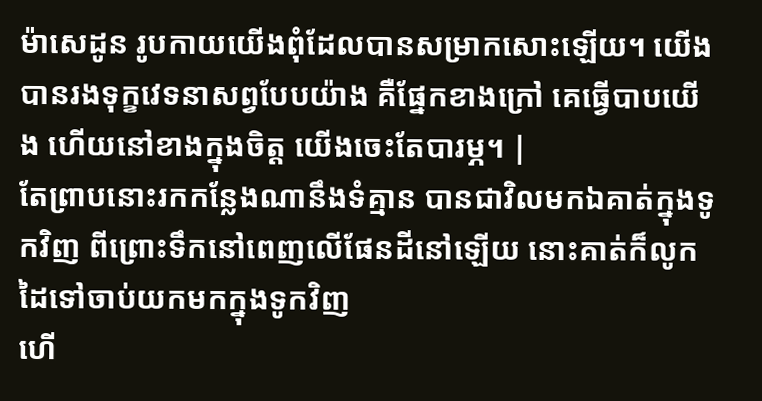ម៉ាសេដូន រូបកាយយើងពុំដែលបានសម្រាកសោះឡើយ។ យើងបានរងទុក្ខវេទនាសព្វបែបយ៉ាង គឺផ្នែកខាងក្រៅ គេធ្វើបាបយើង ហើយនៅខាងក្នុងចិត្ដ យើងចេះតែបារម្ភ។ |
តែព្រាបនោះរកកន្លែងណានឹងទំគ្មាន បានជាវិលមកឯគាត់ក្នុងទូកវិញ ពីព្រោះទឹកនៅពេញលើផែនដីនៅឡើយ នោះគាត់ក៏លូកដៃទៅចាប់យកមកក្នុងទូកវិញ
ហើ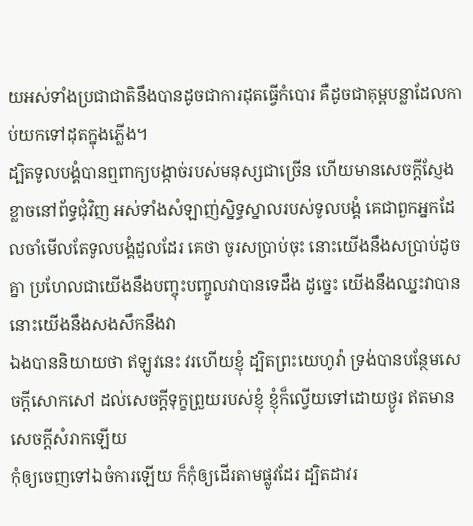យអស់ទាំងប្រជាជាតិនឹងបានដូចជាការដុតធ្វើកំបោរ គឺដូចជាគុម្ពបន្លាដែលកាប់យកទៅដុតក្នុងភ្លើង។
ដ្បិតទូលបង្គំបានឮពាក្យបង្កាច់របស់មនុស្សជាច្រើន ហើយមានសេចក្ដីស្ញែងខ្លាចនៅព័ទ្ធជុំវិញ អស់ទាំងសំឡាញ់ស្និទ្ធស្នាលរបស់ទូលបង្គំ គេជាពួកអ្នកដែលចាំមើលតែទូលបង្គំដួលដែរ គេថា ចូរសប្រាប់ចុះ នោះយើងនឹងសប្រាប់ដូចគ្នា ប្រហែលជាយើងនឹងបញ្ចុះបញ្ចូលវាបានទេដឹង ដូច្នេះ យើងនឹងឈ្នះវាបាន នោះយើងនឹងសងសឹកនឹងវា
ឯងបាននិយាយថា ឥឡូវនេះ វរហើយខ្ញុំ ដ្បិតព្រះយេហូវ៉ា ទ្រង់បានបន្ថែមសេចក្ដីសោកសៅ ដល់សេចក្ដីទុក្ខព្រួយរបស់ខ្ញុំ ខ្ញុំក៏ល្វើយទៅដោយថ្ងូរ ឥតមានសេចក្ដីសំរាកឡើយ
កុំឲ្យចេញទៅឯចំការឡើយ ក៏កុំឲ្យដើរតាមផ្លូវដែរ ដ្បិតដាវរ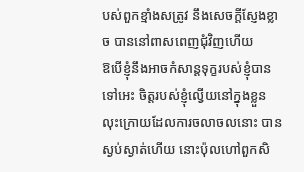បស់ពួកខ្មាំងសត្រូវ នឹងសេចក្ដីស្ញែងខ្លាច បាននៅពាសពេញជុំវិញហើយ
ឱបើខ្ញុំនឹងអាចកំសាន្តទុក្ខរបស់ខ្ញុំបានទៅអេះ ចិត្តរបស់ខ្ញុំល្វើយនៅក្នុងខ្លួន
លុះក្រោយដែលការចលាចលនោះ បានស្ងប់ស្ងាត់ហើយ នោះប៉ុលហៅពួកសិ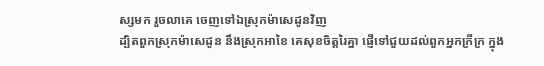ស្សមក រួចលាគេ ចេញទៅឯស្រុកម៉ាសេដូនវិញ
ដ្បិតពួកស្រុកម៉ាសេដូន នឹងស្រុកអាខៃ គេសុខចិត្តរៃគ្នា ផ្ញើទៅជួយដល់ពួកអ្នកក្រីក្រ ក្នុង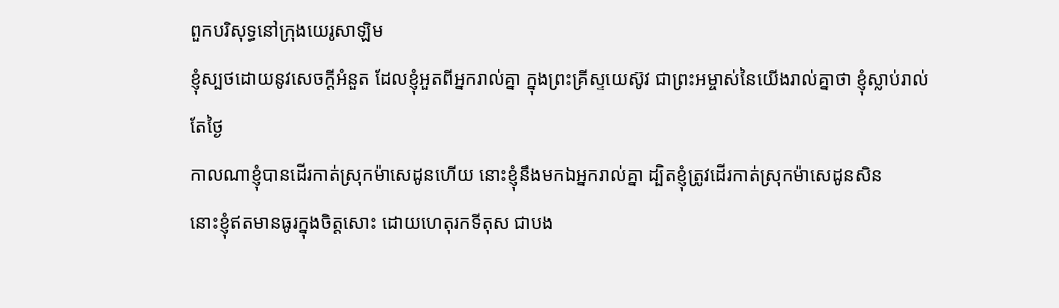ពួកបរិសុទ្ធនៅក្រុងយេរូសាឡិម
ខ្ញុំស្បថដោយនូវសេចក្ដីអំនួត ដែលខ្ញុំអួតពីអ្នករាល់គ្នា ក្នុងព្រះគ្រីស្ទយេស៊ូវ ជាព្រះអម្ចាស់នៃយើងរាល់គ្នាថា ខ្ញុំស្លាប់រាល់តែថ្ងៃ
កាលណាខ្ញុំបានដើរកាត់ស្រុកម៉ាសេដូនហើយ នោះខ្ញុំនឹងមកឯអ្នករាល់គ្នា ដ្បិតខ្ញុំត្រូវដើរកាត់ស្រុកម៉ាសេដូនសិន
នោះខ្ញុំឥតមានធូរក្នុងចិត្តសោះ ដោយហេតុរកទីតុស ជាបង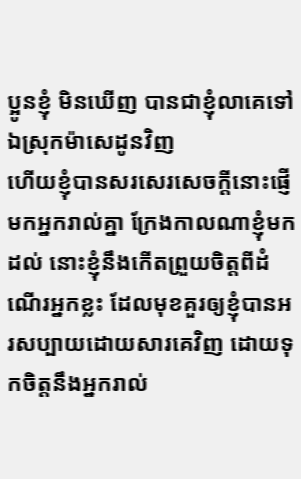ប្អូនខ្ញុំ មិនឃើញ បានជាខ្ញុំលាគេទៅឯស្រុកម៉ាសេដូនវិញ
ហើយខ្ញុំបានសរសេរសេចក្ដីនោះផ្ញើមកអ្នករាល់គ្នា ក្រែងកាលណាខ្ញុំមកដល់ នោះខ្ញុំនឹងកើតព្រួយចិត្តពីដំណើរអ្នកខ្លះ ដែលមុខគួរឲ្យខ្ញុំបានអរសប្បាយដោយសារគេវិញ ដោយទុកចិត្តនឹងអ្នករាល់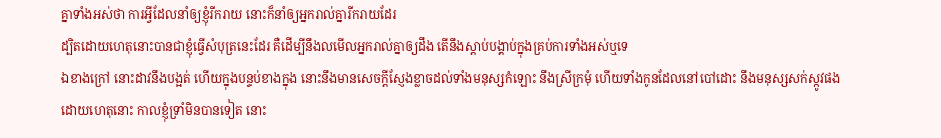គ្នាទាំងអស់ថា ការអ្វីដែលនាំឲ្យខ្ញុំរីករាយ នោះក៏នាំឲ្យអ្នករាល់គ្នារីករាយដែរ
ដ្បិតដោយហេតុនោះបានជាខ្ញុំធ្វើសំបុត្រនេះដែរ គឺដើម្បីនឹងលមើលអ្នករាល់គ្នាឲ្យដឹង តើនឹងស្តាប់បង្គាប់ក្នុងគ្រប់ការទាំងអស់ឬទេ
ឯខាងក្រៅ នោះដាវនឹងបង្អត់ ហើយក្នុងបន្ទប់ខាងក្នុង នោះនឹងមានសេចក្ដីស្ញែងខ្លាចដល់ទាំងមនុស្សកំឡោះ នឹងស្រីក្រមុំ ហើយទាំងកូនដែលនៅបៅដោះ នឹងមនុស្សសក់ស្កូវផង
ដោយហេតុនោះ កាលខ្ញុំទ្រាំមិនបានទៀត នោះ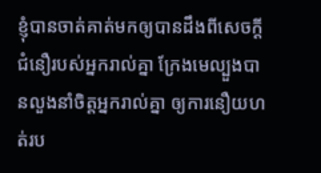ខ្ញុំបានចាត់គាត់មកឲ្យបានដឹងពីសេចក្ដីជំនឿរបស់អ្នករាល់គ្នា ក្រែងមេល្បួងបានលួងនាំចិត្តអ្នករាល់គ្នា ឲ្យការនឿយហត់រប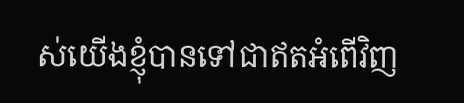ស់យើងខ្ញុំបានទៅជាឥតអំពើវិញ